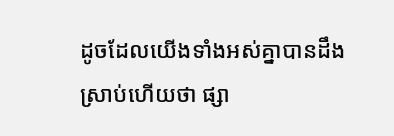ដូចដែលយើងទាំងអស់គ្នាបានដឹងស្រាប់ហើយថា ផ្សា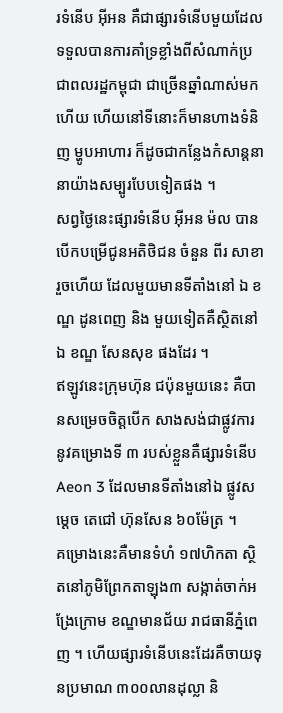រទំនើប អុីអន គឺជាផ្សារទំនើបមួយដែលទទួលបានការគាំទ្រខ្លាំងពីសំណាក់ប្រជាពលរដ្ឋកម្ពុជា ជាច្រើនឆ្នាំណាស់មកហើយ ហើយនៅទីនោះក៏មានហាងទំនិញ ម្ហូបអាហារ ក៏ដូចជាកន្លែងកំសាន្តនានាយ៉ាងសម្បូរបែបទៀតផង ។
សព្វថ្ងៃនេះផ្សារទំនើប អុីអន ម៉ល បានបើកបម្រើជូនអតិថិជន ចំនួន ពីរ សាខា រួចហើយ ដែលមួយមានទីតាំងនៅ ឯ ខណ្ឌ ដូនពេញ និង មួយទៀតគឺស្ថិតនៅឯ ខណ្ឌ សែនសុខ ផងដែរ ។
ឥឡូវនេះក្រុមហ៊ុន ជប៉ុនមួយនេះ គឺបានសម្រេចចិត្តបើក សាងសង់ជាផ្លូវការនូវគម្រោងទី ៣ របស់ខ្លួនគឺផ្សារទំនើប Aeon 3 ដែលមានទីតាំងនៅឯ ផ្លូវសម្ដេច តេជៅ ហ៊ុនសែន ៦០ម៉ែត្រ ។
គម្រោងនេះគឺមានទំហំ ១៧ហិកតា ស្ថិតនៅភូមិព្រែកតាឡុង៣ សង្កាត់ចាក់អង្រែក្រោម ខណ្ឌមានជ័យ រាជធានីភ្នំពេញ ។ ហើយផ្សារទំនើបនេះដែរគឺចាយទុនប្រមាណ ៣០០លានដុល្លា និ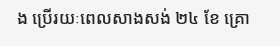ង ប្រើរយៈពេលសាងសង់ ២៤ ខែ គ្រោ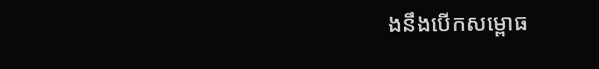ងនឹងបើកសម្ពោធ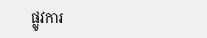ផ្លូវការ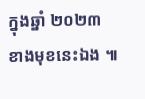ក្នុងឆ្នាំ ២០២៣ ខាងមុខនេះឯង ៕